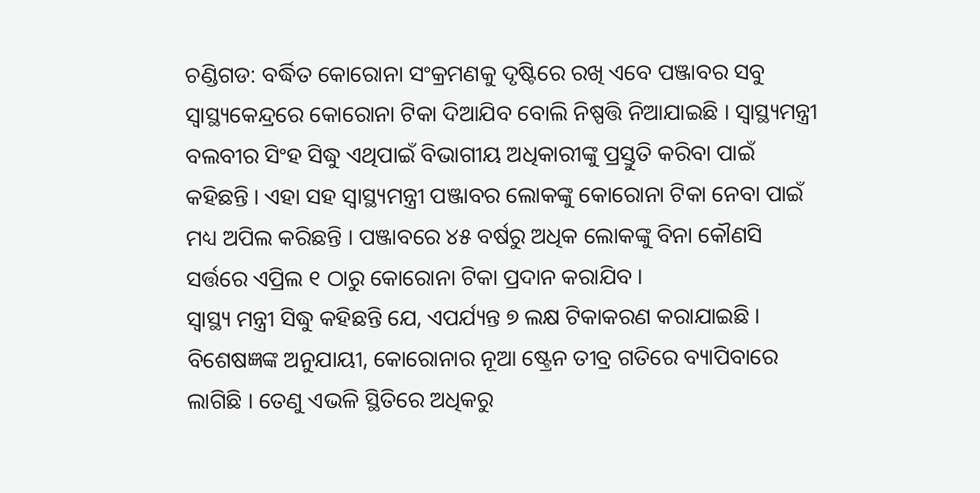ଚଣ୍ଡିଗଡ: ବର୍ଦ୍ଧିତ କୋରୋନା ସଂକ୍ରମଣକୁ ଦୃଷ୍ଟିରେ ରଖି ଏବେ ପଞ୍ଜାବର ସବୁ ସ୍ଵାସ୍ଥ୍ୟକେନ୍ଦ୍ରରେ କୋରୋନା ଟିକା ଦିଆଯିବ ବୋଲି ନିଷ୍ପତ୍ତି ନିଆଯାଇଛି । ସ୍ଵାସ୍ଥ୍ୟମନ୍ତ୍ରୀ ବଲବୀର ସିଂହ ସିଦ୍ଧୁ ଏଥିପାଇଁ ବିଭାଗୀୟ ଅଧିକାରୀଙ୍କୁ ପ୍ରସ୍ତୁତି କରିବା ପାଇଁ କହିଛନ୍ତି । ଏହା ସହ ସ୍ଵାସ୍ଥ୍ୟମନ୍ତ୍ରୀ ପଞ୍ଜାବର ଲୋକଙ୍କୁ କୋରୋନା ଟିକା ନେବା ପାଇଁ ମଧ୍ୟ ଅପିଲ କରିଛନ୍ତି । ପଞ୍ଜାବରେ ୪୫ ବର୍ଷରୁ ଅଧିକ ଲୋକଙ୍କୁ ବିନା କୌଣସି ସର୍ତ୍ତରେ ଏପ୍ରିଲ ୧ ଠାରୁ କୋରୋନା ଟିକା ପ୍ରଦାନ କରାଯିବ ।
ସ୍ଵାସ୍ଥ୍ୟ ମନ୍ତ୍ରୀ ସିଦ୍ଧୁ କହିଛନ୍ତି ଯେ, ଏପର୍ଯ୍ୟନ୍ତ ୭ ଲକ୍ଷ ଟିକାକରଣ କରାଯାଇଛି । ବିଶେଷଜ୍ଞଙ୍କ ଅନୁଯାୟୀ, କୋରୋନାର ନୂଆ ଷ୍ଟ୍ରେନ ତୀବ୍ର ଗତିରେ ବ୍ୟାପିବାରେ ଲାଗିଛି । ତେଣୁ ଏଭଳି ସ୍ଥିତିରେ ଅଧିକରୁ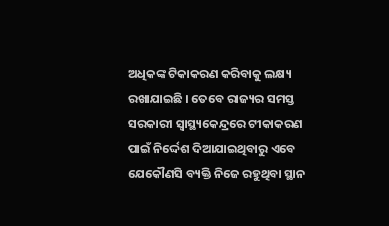ଅଧିକଙ୍କ ଟିକାକରଣ କରିବାକୁ ଲକ୍ଷ୍ୟ ରଖାଯାଇଛି । ତେବେ ରାଜ୍ୟର ସମସ୍ତ ସରକାରୀ ସ୍ଵାସ୍ଥ୍ୟକେନ୍ଦ୍ରରେ ଟୀକାକରଣ ପାଇଁ ନିର୍ଦ୍ଦେଶ ଦିଆଯାଇଥିବାରୁ ଏବେ ଯେକୌଣସି ବ୍ୟକ୍ତି ନିଜେ ରହୁଥିବା ସ୍ଥାନ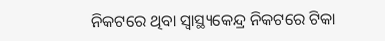ନିକଟରେ ଥିବା ସ୍ଵାସ୍ଥ୍ୟକେନ୍ଦ୍ର ନିକଟରେ ଟିକା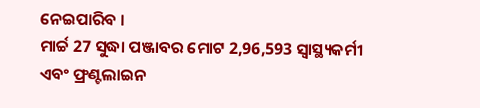ନେଇପାରିବ ।
ମାର୍ଚ୍ଚ 27 ସୁଦ୍ଧା ପଞ୍ଜାବର ମୋଟ 2,96,593 ସ୍ବାସ୍ଥ୍ୟକର୍ମୀ ଏବଂ ଫ୍ରଣ୍ଟଲାଇନ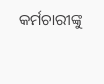କର୍ମଚାରୀଙ୍କୁ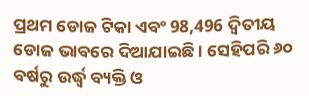ପ୍ରଥମ ଡୋଜ ଟିକା ଏବଂ 98,496 ଦ୍ବିତୀୟ ଡୋଜ ଭାବରେ ଦିଆଯାଇଛି । ସେହିପରି ୬୦ ବର୍ଷରୁ ଉର୍ଦ୍ଧ୍ଵ ବ୍ୟକ୍ତି ଓ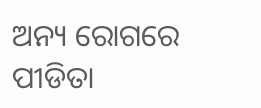ଅନ୍ୟ ରୋଗରେ ପୀଡିତା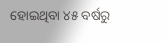ହୋଇଥିବା ୪୫ ବର୍ଷରୁ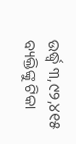ଉର୍ଦ୍ଧ୍ଵ ୩,୯୨,୪୧୫ ବ୍ୟକ୍ତିଙ୍କୁ ଟିକା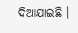ଦିଆଯାଇଛି ।